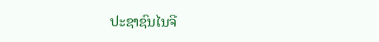ປະຊາຊົນໄນຈີ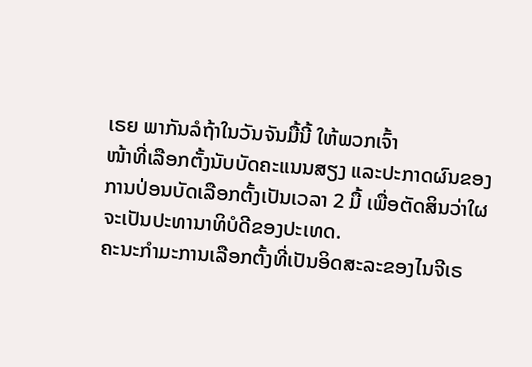ເຣຍ ພາກັນລໍຖ້າໃນວັນຈັນມື້ນີ້ ໃຫ້ພວກເຈົ້າ
ໜ້າທີ່ເລືອກຕັ້ງນັບບັດຄະແນນສຽງ ແລະປະກາດຜົນຂອງ
ການປ່ອນບັດເລືອກຕັ້ງເປັນເວລາ 2 ມື້ ເພື່ອຕັດສິນວ່າໃຜ
ຈະເປັນປະທານາທິບໍດີຂອງປະເທດ.
ຄະນະກຳມະການເລືອກຕັ້ງທີ່ເປັນອິດສະລະຂອງໄນຈີເຣ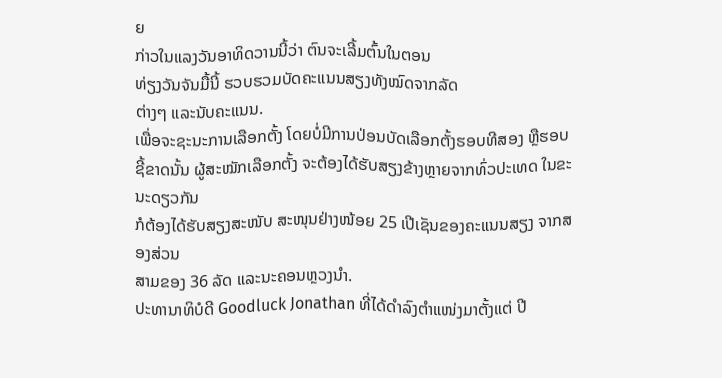ຍ
ກ່າວໃນແລງວັນອາທິດວານນີ້ວ່າ ຕົນຈະເລີ້ມຕົ້ນໃນຕອນ
ທ່ຽງວັນຈັນມື້ນີ້ ຮວບຮວມບັດຄະແນນສຽງທັງໝົດຈາກລັດ
ຕ່າງໆ ແລະນັບຄະແນນ.
ເພື່ອຈະຊະນະການເລືອກຕັ້ງ ໂດຍບໍ່ມີການປ່ອນບັດເລືອກຕັ້ງຮອບທີສອງ ຫຼືຮອບຊີ້ຂາດນັ້ນ ຜູ້ສະໝັກເລືອກຕັ້ງ ຈະຕ້ອງໄດ້ຮັບສຽງຂ້າງຫຼາຍຈາກທົ່ວປະເທດ ໃນຂະນະດຽວກັນ
ກໍຕ້ອງໄດ້ຮັບສຽງສະໜັບ ສະໜຸນຢ່າງໜ້ອຍ 25 ເປີເຊັນຂອງຄະແນນສຽງ ຈາກສອງສ່ວນ
ສາມຂອງ 36 ລັດ ແລະນະຄອນຫຼວງນຳ.
ປະທານາທິບໍດີ Goodluck Jonathan ທີ່ໄດ້ດຳລົງຕຳແໜ່ງມາຕັ້ງແຕ່ ປີ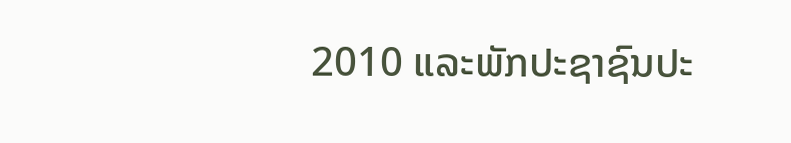2010 ແລະພັກປະຊາຊົນປະ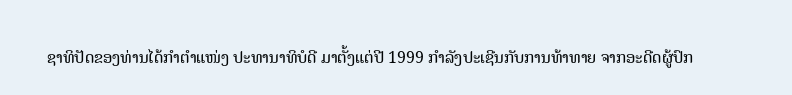ຊາທິປັດຂອງທ່ານໄດ້ກຳຕຳແໜ່ງ ປະທານາທິບໍດີ ມາຕັ້ງແຕ່ປີ 1999 ກຳລັງປະເຊີນກັບການທ້າທາຍ ຈາກອະດີດຜູ້ປົກ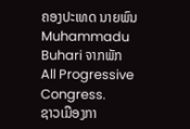ຄອງປະເທດ ນາຍພົນ Muhammadu Buhari ຈາກພັກ All Progressive Congress.
ຊາວເມືອງກາ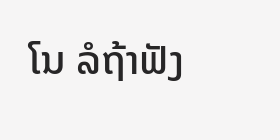ໂນ ລໍຖ້າຟັງ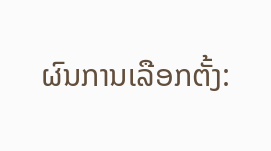ຜົນການເລືອກຕັ້ງ: